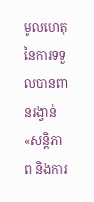មូលហេតុនៃការទទួលបានពានរង្វាន់ «សន្តិភាព និងការ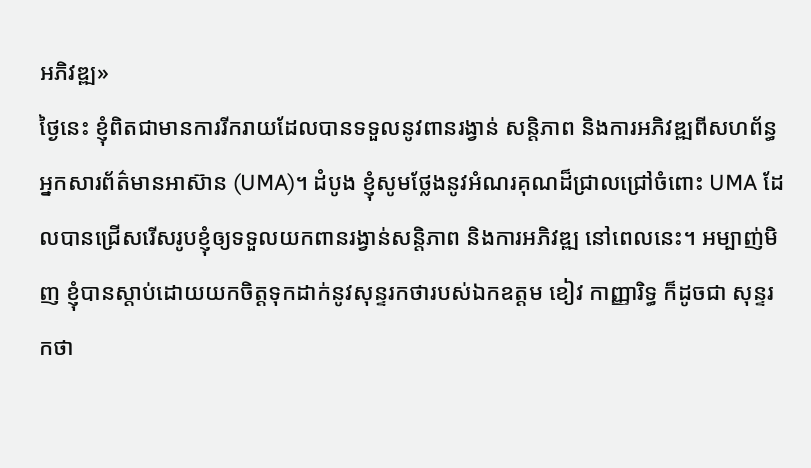អភិវឌ្ឍ»
ថ្ងៃនេះ ខ្ញុំពិតជាមានការរីករាយដែលបានទទួលនូវពានរង្វាន់ សន្តិភាព និងការអភិវឌ្ឍពីសហព័ន្ធអ្នកសារព័ត៌មានអាស៊ាន (UMA)។ ដំបូង ខ្ញុំសូមថ្លែងនូវអំណរគុណដ៏ជ្រាលជ្រៅចំពោះ UMA ដែលបានជ្រើសរើសរូបខ្ញុំឲ្យទទួលយកពានរង្វាន់សន្តិភាព និងការអភិវឌ្ឍ នៅពេលនេះ។ អម្បាញ់មិញ ខ្ញុំបានស្តាប់ដោយយកចិត្តទុកដាក់នូវសុន្ទរកថារបស់ឯកឧត្តម ខៀវ កាញ្ញារិទ្ធ ក៏ដូចជា សុន្ទរកថា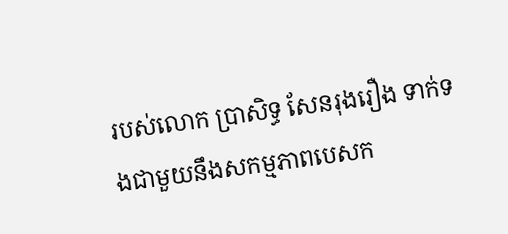របស់លោក ប្រាសិទ្ធ សែនរុងរឿង ទាក់ទងជាមួយនឹងសកម្មភាពបេសក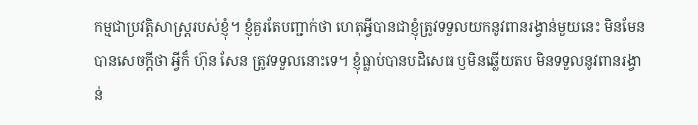កម្មជាប្រវត្តិសាស្រ្តរបស់ខ្ញុំ។ ខ្ញុំគួរតែបញ្ជាក់ថា ហេតុអ្វីបានជាខ្ញុំត្រូវទទួលយកនូវពានរង្វាន់មួយនេះ មិនមែនបានសេចក្តីថា អ្វីក៏ ហ៊ុន សែន ត្រូវទទួលនោះទេ។ ខ្ញុំធ្លាប់បានបដិសេធ ឫមិនឆ្លើយតប មិនទទួលនូវពានរង្វាន់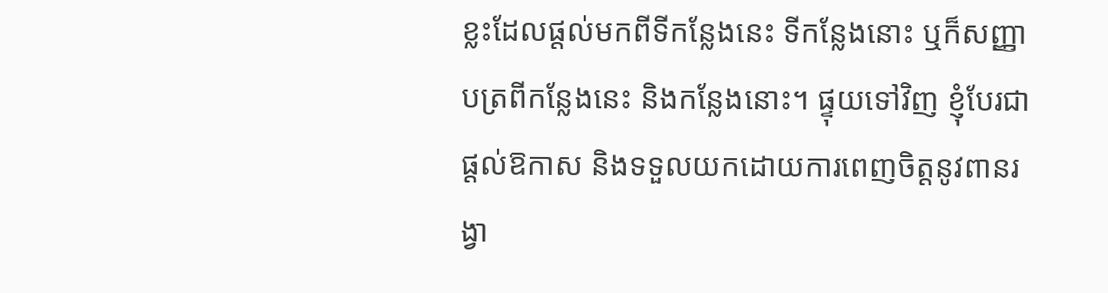ខ្លះដែលផ្តល់មកពីទីកន្លែងនេះ ទីកន្លែងនោះ ឬក៏សញ្ញាបត្រពីកន្លែងនេះ និងកន្លែងនោះ។ ផ្ទុយទៅវិញ ខ្ញុំបែរជាផ្តល់ឱកាស និងទទួលយកដោយការពេញចិត្តនូវពានរង្វា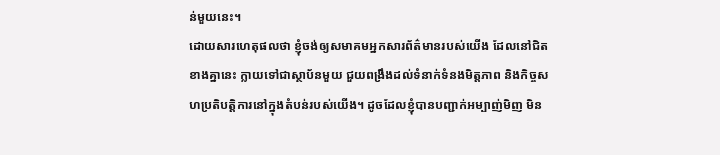ន់មួយនេះ។
ដោយសារហេតុផលថា ខ្ញុំចង់ឲ្យសមាគមអ្នកសារព័ត៌មានរបស់យើង ដែលនៅជិតខាងគ្នានេះ ក្លាយទៅជាស្ថាប័នមួយ ជួយពង្រឹងដល់ទំនាក់ទំនងមិត្តភាព និងកិច្ចសហប្រតិបត្តិការនៅក្នុងតំបន់របស់យើង។ ដូចដែលខ្ញុំបានបញ្ជាក់អម្បាញ់មិញ មិន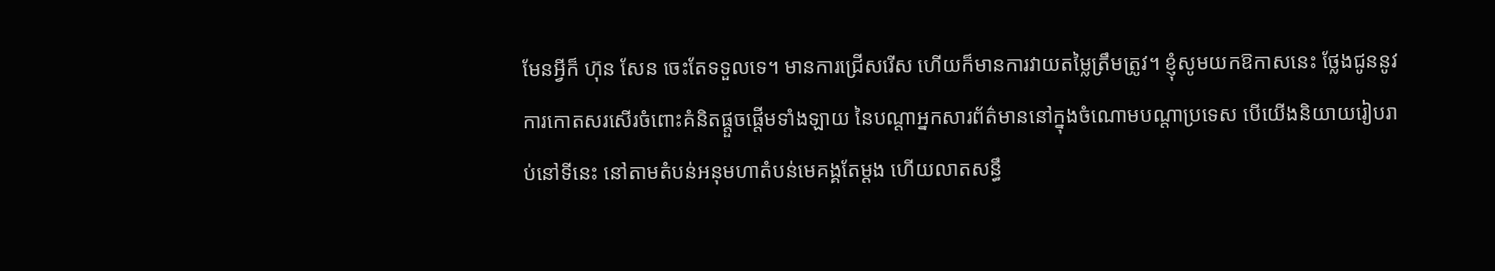មែនអ្វីក៏ ហ៊ុន សែន ចេះតែទទួលទេ។ មានការជ្រើសរើស ហើយក៏មានការវាយតម្លៃត្រឹមត្រូវ។ ខ្ញុំសូមយកឱកាសនេះ ថ្លែងជូននូវការកោតសរសើរចំពោះគំនិតផ្តួចផ្តើមទាំងឡាយ នៃបណ្តាអ្នកសារព័ត៌មាននៅក្នុងចំណោមបណ្តាប្រទេស បើយើងនិយាយរៀបរាប់នៅទីនេះ នៅតាមតំបន់អនុមហាតំបន់មេគង្គតែម្តង ហើយលាតសន្ធឹ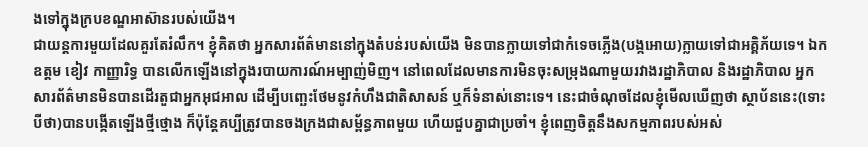ងទៅក្នុងក្របខណ្ឌអាស៊ានរបស់យើង។
ជាយន្តការមួយដែលគួរតែរំលឹក។ ខ្ញុំគិតថា អ្នកសារព័ត៌មាននៅក្នុងតំបន់របស់យើង មិនបានក្លាយទៅជាកំទេចភ្លើង(បង្កអោយ)ក្លាយទៅជាអគ្គិភ័យទេ។ ឯកឧត្តម ខៀវ កាញ្ញារិទ្ធ បានលើកឡើងនៅក្នុងរបាយការណ៍អម្បាញ់មិញ។ នៅពេលដែលមានការមិនចុះសម្រុងណាមួយរវាងរដ្ឋាភិបាល និងរដ្ឋាភិបាល អ្នកសារព័ត៌មានមិនបានដើរតួជាអ្នកអុជអាល ដើម្បីបញ្ឆេះថែមនូវកំហឹងជាតិសាសន៍ ឬក៏ទំនាស់នោះទេ។ នេះជាចំណុចដែលខ្ញុំមើលឃើញថា ស្ថាប័ននេះ(ទោះបីថា)បានបង្កើតឡើងថ្មីថ្មោង ក៏ប៉ុន្តែគប្បីត្រូវបានចងក្រងជាសម្ព័ន្ធភាពមួយ ហើយជួបគ្នាជាប្រចាំ។ ខ្ញុំពេញចិត្តនឹងសកម្មភាពរបស់អស់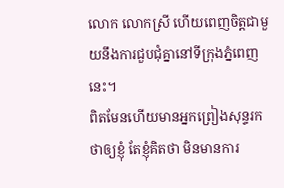លោក លោកស្រី ហើយពេញចិត្តជាមួយនឹងការជួបជុំគ្នានៅទីក្រុងភ្នំពេញនេះ។
ពិតមែនហើយមានអ្នកព្រៀងសុន្ទរកថាឲ្យខ្ញុំ តែខ្ញុំគិតថា មិនមានការ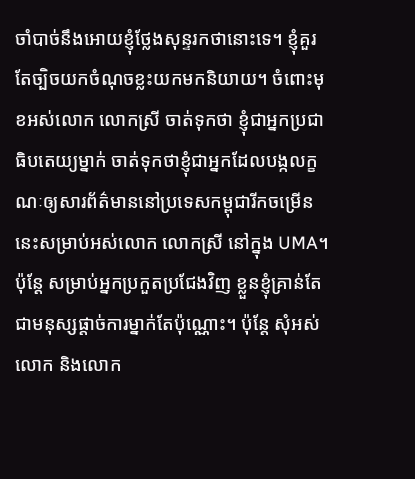ចាំបាច់នឹងអោយខ្ញុំថ្លែងសុន្ទរកថានោះទេ។ ខ្ញុំគួរតែច្បិចយកចំណុចខ្លះយកមកនិយាយ។ ចំពោះមុខអស់លោក លោកស្រី ចាត់ទុកថា ខ្ញុំជាអ្នកប្រជាធិបតេយ្យម្នាក់ ចាត់ទុកថាខ្ញុំជាអ្នកដែលបង្កលក្ខណៈឲ្យសារព័ត៌មាននៅប្រទេសកម្ពុជារីកចម្រើននេះសម្រាប់អស់លោក លោកស្រី នៅក្នុង UMA។ ប៉ុន្តែ សម្រាប់អ្នកប្រកួតប្រជែងវិញ ខ្លួនខ្ញុំគ្រាន់តែជាមនុស្សផ្តាច់ការម្នាក់តែប៉ុណ្ណោះ។ ប៉ុន្តែ សុំអស់លោក និងលោក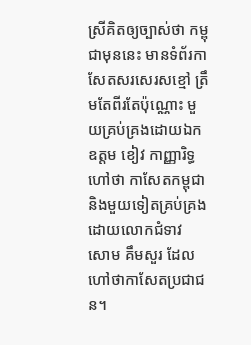ស្រីគិតឲ្យច្បាស់ថា កម្ពុជាមុននេះ មានទំព័រកាសែតសរសេរសខ្មៅ ត្រឹមតែពីរតែប៉ុណ្ណោះ មួយគ្រប់គ្រងដោយឯកឧត្តម ខៀវ កាញ្ញារិទ្ធ ហៅថា កាសែតកម្ពុជា និងមួយទៀតគ្រប់គ្រងដោយលោកជំទាវ សោម គឹមសួរ ដែលហៅថាកាសែតប្រជាជន។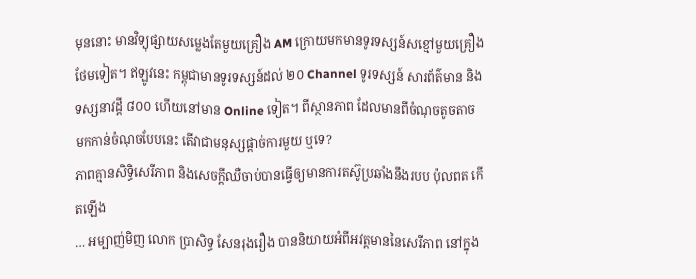មុននោះ មានវិទ្យុផ្សាយសម្លេងតែមួយគ្រឿង AM ក្រោយមកមានទូរទស្សន៍សខ្មៅមួយគ្រឿងថែមទៀត។ ឥឡូវនេះ កម្ពុជាមានទូរទស្សន៍ដល់ ២០ Channel ទូរទស្សន៍ សារព័ត៌មាន និងទស្សនាវដ្តី ៨០០ ហើយនៅមាន Online ទៀត។ ពីស្ថានភាព ដែលមានពីចំណុចតូចតាច មកកាន់ចំណុចបែបនេះ តើវាជាមនុស្សផ្តាច់ការមួយ ឬទេ?
ភាពគ្មានសិទ្ធិសេរីភាព និងសេចក្តីឈឺចាប់បានធ្វើឲ្យមានការតស៊ូប្រឆាំងនឹងរបប ប៉ុលពត កើតឡើង
… អម្បាញ់មិញ លោក ប្រាសិទ្ធ សែនរុងរឿង បាននិយាយអំពីអវត្តមាននៃសេរីភាព នៅក្នុង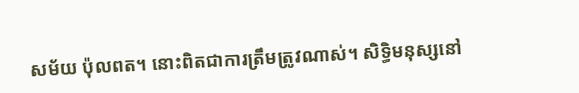សម័យ ប៉ុលពត។ នោះពិតជាការត្រឹមត្រូវណាស់។ សិទ្ធិមនុស្សនៅ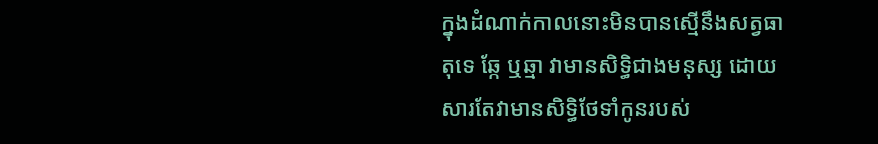ក្នុងដំណាក់កាលនោះមិនបានស្មើនឹងសត្វធាតុទេ ឆ្កែ ឬឆ្មា វាមានសិទ្ធិជាងមនុស្ស ដោយសារតែវាមានសិទ្ធិថែទាំកូនរបស់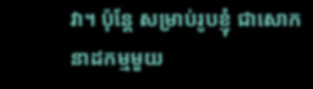វា។ ប៉ុន្តែ សម្រាប់រូបខ្ញុំ ជាសោកនាដកម្មមួយ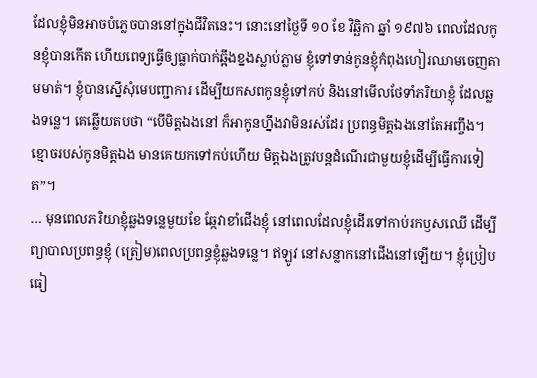ដែលខ្ញុំមិនអាចបំភ្លេចបាននៅក្នុងជីវិតនេះ។ នោះនៅថ្ងៃទី ១០ ខែ វិឆ្ឆិកា ឆ្នាំ ១៩៧៦ ពេលដែលកូនខ្ញុំបានកើត ហើយពេទ្យធ្វើឲ្យធ្លាក់បាក់ឆ្អឹងខ្នងស្លាប់ភ្លាម ខ្ញុំទៅទាន់កូនខ្ញុំកំពុងហៀរឈាមចេញតាមមាត់។ ខ្ញុំបានស្នើសុំមេបញ្ជាការ ដើម្បីយកសពកូនខ្ញុំទៅកប់ និងនៅមើលថែទាំភរិយាខ្ញុំ ដែលឆ្លងទន្លេ។ គេឆ្លើយតបថា “បើមិត្តឯងនៅ ក៏អាកូនហ្នឹងវាមិនរស់ដែរ ប្រពន្ធមិត្តឯងនៅតែអញ្ចឹង។ ខ្មោចរបស់កូនមិត្តឯង មានគេយកទៅកប់ហើយ មិត្តឯងត្រូវបន្តដំណើរជាមួយខ្ញុំដើម្បីធ្វើការទៀត”។
… មុនពេលភរិយាខ្ញុំឆ្លងទន្លេមួយខែ ឆ្កែវាខាំជើងខ្ញុំ នៅពេលដែលខ្ញុំដើរទៅកាប់រកឫសឈើ ដើម្បីព្យាបាលប្រពន្ធខ្ញុំ (ត្រៀម)ពេលប្រពន្ធខ្ញុំឆ្លងទន្លេ។ ឥឡូវ នៅសន្លាកនៅជើងនៅឡើយ។ ខ្ញុំប្រៀបធៀ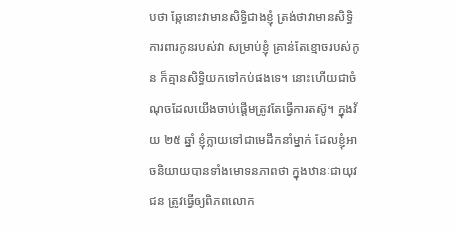បថា ឆ្កែនោះវាមានសិទ្ធិជាងខ្ញុំ ត្រង់ថាវាមានសិទ្ធិការពារកូនរបស់វា សម្រាប់ខ្ញុំ គ្រាន់តែខ្មោចរបស់កូន ក៏គ្មានសិទ្ធិយកទៅកប់ផងទេ។ នោះហើយជាចំណុចដែលយើងចាប់ផ្តើមត្រូវតែធ្វើការតស៊ូ។ ក្នុងវ័យ ២៥ ឆ្នាំ ខ្ញុំក្លាយទៅជាមេដឹកនាំម្នាក់ ដែលខ្ញុំអាចនិយាយបានទាំងមោទនភាពថា ក្នុងឋានៈជាយុវជន ត្រូវធ្វើឲ្យពិភពលោក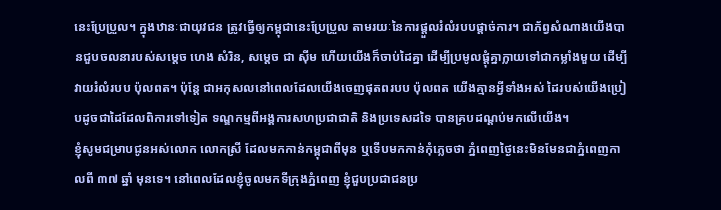នេះប្រែប្រួល។ ក្នុងឋានៈជាយុវជន ត្រូវធ្វើឲ្យកម្ពុជានេះប្រែប្រួល តាមរយៈនៃការផ្តួលរំលំរបបផ្តាច់ការ។ ជាភ័ព្វសំណាងយើងបានជួបចលនារបស់សម្តេច ហេង សំរិន, សម្តេច ជា ស៊ីម ហើយយើងក៏ចាប់ដៃគ្នា ដើម្បីប្រមូលផ្តុំគ្នាក្លាយទៅជាកម្លាំងមួយ ដើម្បីវាយរំលំរបប ប៉ុលពត។ ប៉ុន្តែ ជាអកុសលនៅពេលដែលយើងចេញផុតពរបប ប៉ុលពត យើងគ្មានអ្វីទាំងអស់ ដៃរបស់យើងប្រៀបដូចជាដៃដែលពិការទៅទៀត ទណ្ឌកម្មពីអង្គការសហប្រជាជាតិ និងប្រទេសដទៃ បានគ្របដណ្តប់មកលើយើង។
ខ្ញុំសូមជម្រាបជូនអស់លោក លោកស្រី ដែលមកកាន់កម្ពុជាពីមុន ឬទើបមកកាន់កុំភ្លេចថា ភ្នំពេញថ្ងៃនេះមិនមែនជាភ្នំពេញកាលពី ៣៧ ឆ្នាំ មុនទេ។ នៅពេលដែលខ្ញុំចូលមកទីក្រុងភ្នំពេញ ខ្ញុំជួបប្រជាជនប្រ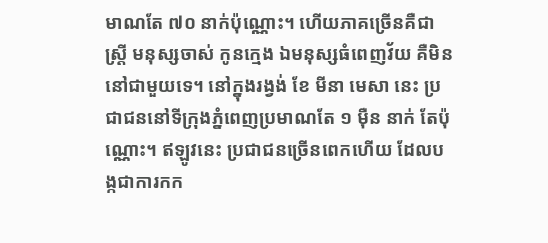មាណតែ ៧០ នាក់ប៉ុណ្ណោះ។ ហើយភាគច្រើនគឺជាស្រ្តី មនុស្សចាស់ កូនក្មេង ឯមនុស្សធំពេញវ័យ គឺមិននៅជាមួយទេ។ នៅក្នុងរង្វង់ ខែ មីនា មេសា នេះ ប្រជាជននៅទីក្រុងភ្នំពេញប្រមាណតែ ១ ម៉ឺន នាក់ តែប៉ុណ្ណោះ។ ឥឡូវនេះ ប្រជាជនច្រើនពេកហើយ ដែលបង្កជាការកក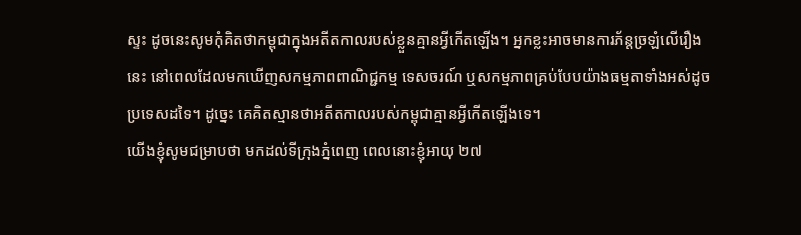ស្ទះ ដូចនេះសូមកុំគិតថាកម្ពុជាក្នុងអតីតកាលរបស់ខ្លួនគ្មានអ្វីកើតឡើង។ អ្នកខ្លះអាចមានការភ័ន្តច្រឡំលើរឿងនេះ នៅពេលដែលមកឃើញសកម្មភាពពាណិជ្ជកម្ម ទេសចរណ៍ ឬសកម្មភាពគ្រប់បែបយ៉ាងធម្មតាទាំងអស់ដូចប្រទេសដទៃ។ ដូច្នេះ គេគិតស្មានថាអតីតកាលរបស់កម្ពុជាគ្មានអ្វីកើតឡើងទេ។
យើងខ្ញុំសូមជម្រាបថា មកដល់ទីក្រុងភ្នំពេញ ពេលនោះខ្ញុំអាយុ ២៧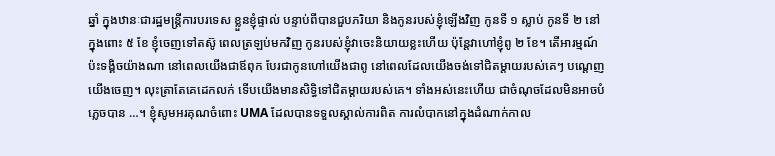ឆ្នាំ ក្នុងឋានៈជារដ្ឋមន្ត្រីការបរទេស ខ្លួនខ្ញុំផ្ទាល់ បន្ទាប់ពីបានជួបភរិយា និងកូនរបស់ខ្ញុំឡើងវិញ កូនទី ១ ស្លាប់ កូនទី ២ នៅក្នុងពោះ ៥ ខែ ខ្ញុំចេញទៅតស៊ូ ពេលត្រឡប់មកវិញ កូនរបស់ខ្ញុំវាចេះនិយាយខ្លះហើយ ប៉ុន្តែវាហៅខ្ញុំពូ ២ ខែ។ តើអារម្មណ៍ប៉ះទង្គិចយ៉ាងណា នៅពេលយើងជាឪពុក បែរជាកូនហៅយើងជាពូ នៅពេលដែលយើងចង់ទៅជិតម្តាយរបស់គេៗ បណ្តេញយើងចេញ។ លុះត្រាតែគេដេកលក់ ទើបយើងមានសិទ្ធិទៅជិតម្តាយរបស់គេ។ ទាំងអស់នេះហើយ ជាចំណុចដែលមិនអាចបំភ្លេចបាន …។ ខ្ញុំសូមអរគុណចំពោះ UMA ដែលបានទទួលស្គាល់ការពិត ការលំបាកនៅក្នុងដំណាក់កាល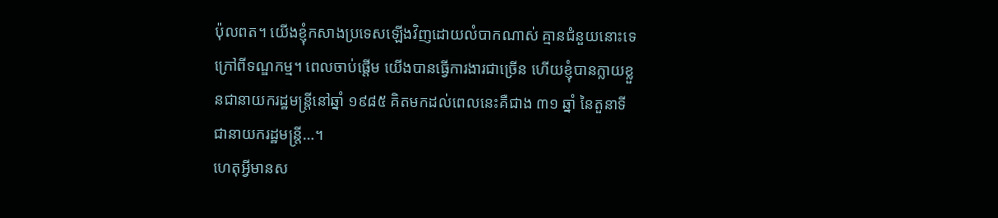ប៉ុលពត។ យើងខ្ញុំកសាងប្រទេសឡើងវិញដោយលំបាកណាស់ គ្មានជំនួយនោះទេ ក្រៅពីទណ្ឌកម្ម។ ពេលចាប់ផ្តើម យើងបានធ្វើការងារជាច្រើន ហើយខ្ញុំបានក្លាយខ្លួនជានាយករដ្ឋមន្ត្រីនៅឆ្នាំ ១៩៨៥ គិតមកដល់ពេលនេះគឺជាង ៣១ ឆ្នាំ នៃតួនាទីជានាយករដ្ឋមន្ត្រី…។
ហេតុអ្វីមានស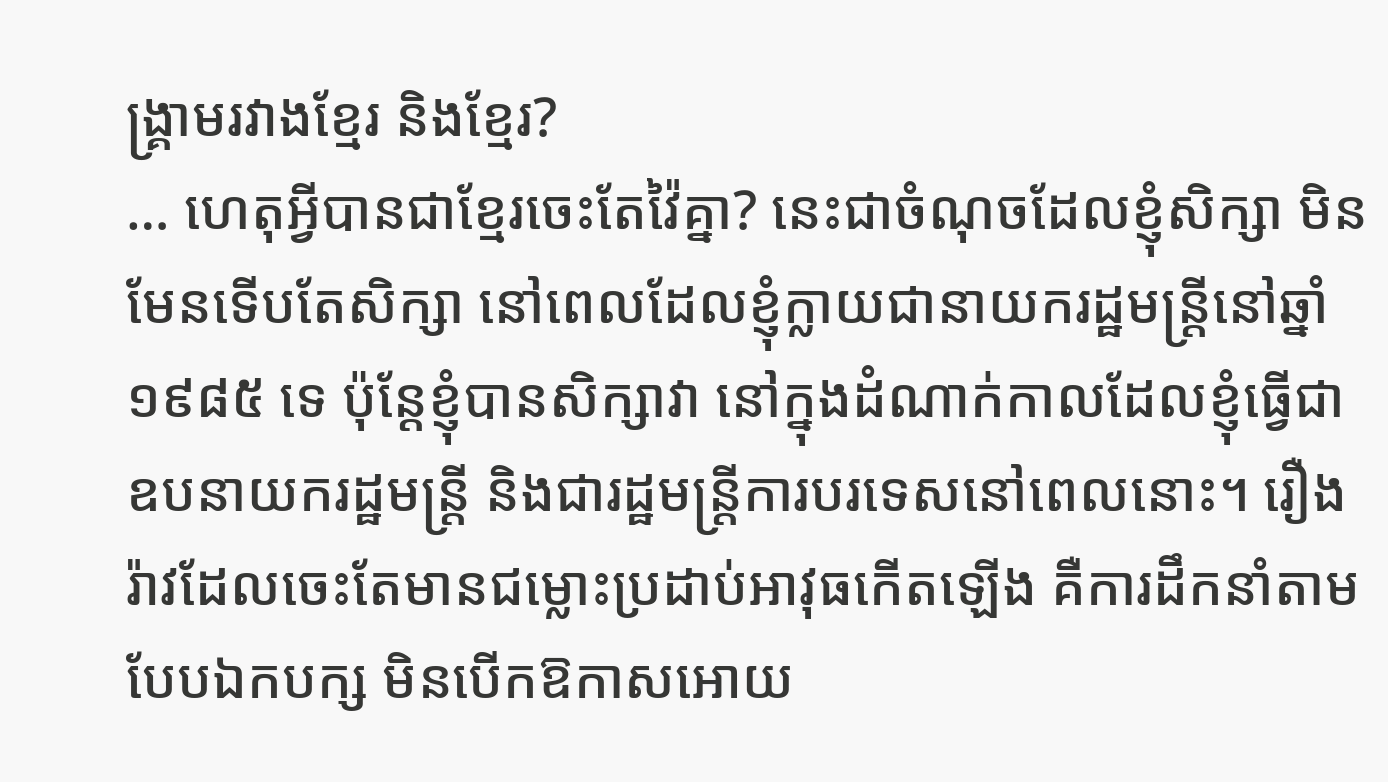ង្រ្គាមរវាងខ្មែរ និងខ្មែរ?
… ហេតុអ្វីបានជាខ្មែរចេះតែវ៉ៃគ្នា? នេះជាចំណុចដែលខ្ញុំសិក្សា មិនមែនទើបតែសិក្សា នៅពេលដែលខ្ញុំក្លាយជានាយករដ្ឋមន្រ្តីនៅឆ្នាំ ១៩៨៥ ទេ ប៉ុន្តែខ្ញុំបានសិក្សាវា នៅក្នុងដំណាក់កាលដែលខ្ញុំធ្វើជាឧបនាយករដ្ឋមន្ត្រី និងជារដ្ឋមន្ត្រីការបរទេសនៅពេលនោះ។ រឿងរ៉ាវដែលចេះតែមានជម្លោះប្រដាប់អាវុធកើតឡើង គឺការដឹកនាំតាមបែបឯកបក្ស មិនបើកឱកាសអោយ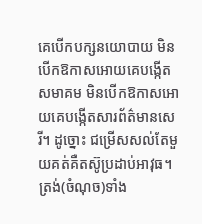គេបើកបក្សនយោបាយ មិនបើកឱកាសអោយគេបង្កើតសមាគម មិនបើកឱកាសអោយគេបង្កើតសារព័ត៌មានសេរី។ ដូច្នោះ ជម្រើសសល់តែមួយគត់គឺតស៊ូប្រដាប់អាវុធ។ ត្រង់(ចំណុច)ទាំង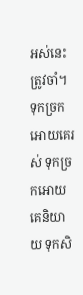អស់នេះត្រូវចាំ។ ទុកច្រកអោយគេរស់ ទុកច្រកអោយគេនិយាយ ទុកសិ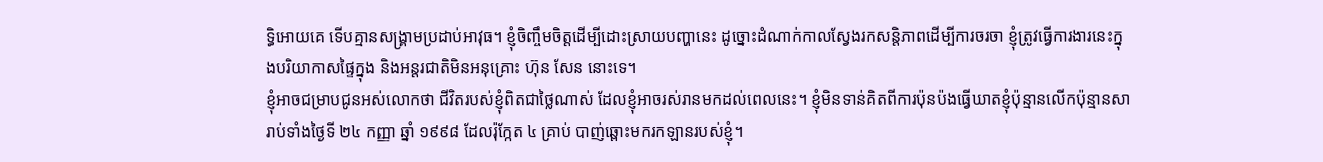ទ្ធិអោយគេ ទើបគ្មានសង្គ្រាមប្រដាប់អាវុធ។ ខ្ញុំចិញ្ចឹមចិត្តដើម្បីដោះស្រាយបញ្ហានេះ ដូច្នោះដំណាក់កាលស្វែងរកសន្តិភាពដើម្បីការចរចា ខ្ញុំត្រូវធ្វើការងារនេះក្នុងបរិយាកាសផ្ទៃក្នុង និងអន្តរជាតិមិនអនុគ្រោះ ហ៊ុន សែន នោះទេ។
ខ្ញុំអាចជម្រាបជូនអស់លោកថា ជីវិតរបស់ខ្ញុំពិតជាថ្លៃណាស់ ដែលខ្ញុំអាចរស់រានមកដល់ពេលនេះ។ ខ្ញុំមិនទាន់គិតពីការប៉ុនប៉ងធ្វើឃាតខ្ញុំប៉ុន្មានលើកប៉ុន្មានសា រាប់ទាំងថ្ងៃទី ២៤ កញ្ញា ឆ្នាំ ១៩៩៨ ដែលរ៉ុក្កែត ៤ គ្រាប់ បាញ់ឆ្ពោះមករកឡានរបស់ខ្ញុំ។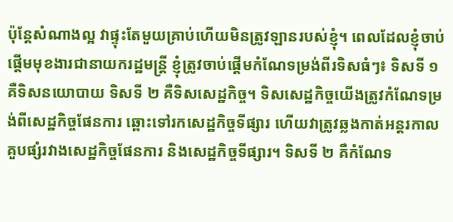ប៉ុន្តែសំណាងល្អ វាផ្ទុះតែមួយគ្រាប់ហើយមិនត្រូវឡានរបស់ខ្ញុំ។ ពេលដែលខ្ញុំចាប់ផ្តើមមុខងារជានាយករដ្ឋមន្ត្រី ខ្ញុំត្រូវចាប់ផ្តើមកំណែទម្រង់ពីរទិសធំៗ៖ ទិសទី ១ គឺទិសនយោបាយ ទិសទី ២ គឺទិសសេដ្ឋកិច្ច។ ទិសសេដ្ឋកិច្ចយើងត្រូវកំណែទម្រង់ពីសេដ្ឋកិច្ចផែនការ ឆ្ពោះទៅរកសេដ្ឋកិច្ចទីផ្សារ ហើយវាត្រូវឆ្លងកាត់អន្តរកាលគួបផ្សំរវាងសេដ្ឋកិច្ចផែនការ និងសេដ្ឋកិច្ចទីផ្សារ។ ទិសទី ២ គឺកំណែទ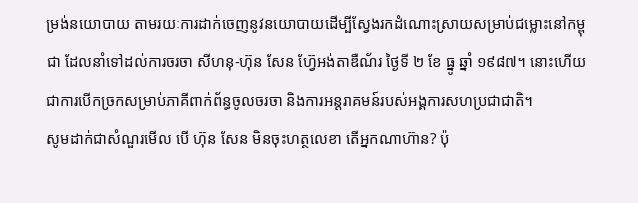ម្រង់នយោបាយ តាមរយៈការដាក់ចេញនូវនយោបាយដើម្បីស្វែងរកដំណោះស្រាយសម្រាប់ជម្លោះនៅកម្ពុជា ដែលនាំទៅដល់ការចរចា សីហនុ-ហ៊ុន សែន ហ្វ៊ែអង់តាឌឺណ័រ ថ្ងៃទី ២ ខែ ធ្នូ ឆ្នាំ ១៩៨៧។ នោះហើយជាការបើកច្រកសម្រាប់ភាគីពាក់ព័ន្ធចូលចរចា និងការអន្តរាគមន៍របស់អង្គការសហប្រជាជាតិ។
សូមដាក់ជាសំណួរមើល បើ ហ៊ុន សែន មិនចុះហត្ថលេខា តើអ្នកណាហ៊ាន? ប៉ុ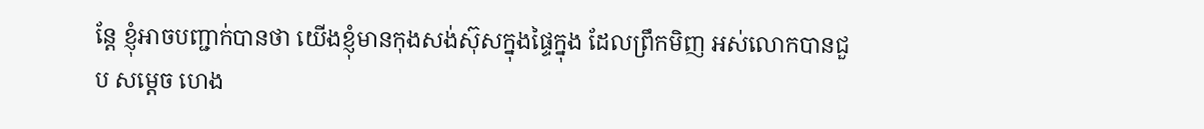ន្តែ ខ្ញុំអាចបញ្ជាក់បានថា យើងខ្ញុំមានកុងសង់ស៊ុសក្នុងផ្ទៃក្នុង ដែលព្រឹកមិញ អស់លោកបានជួប សម្តេច ហេង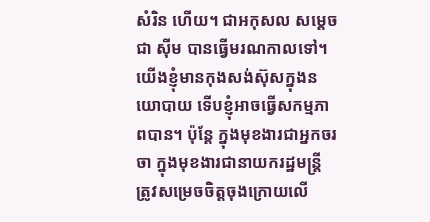សំរិន ហើយ។ ជាអកុសល សម្តេច ជា ស៊ីម បានធ្វើមរណកាលទៅ។ យើងខ្ញុំមានកុងសង់ស៊ុសក្នុងនយោបាយ ទើបខ្ញុំអាចធ្វើសកម្មភាពបាន។ ប៉ុន្តែ ក្នុងមុខងារជាអ្នកចរចា ក្នុងមុខងារជានាយករដ្ឋមន្ត្រី ត្រូវសម្រេចចិត្តចុងក្រោយលើ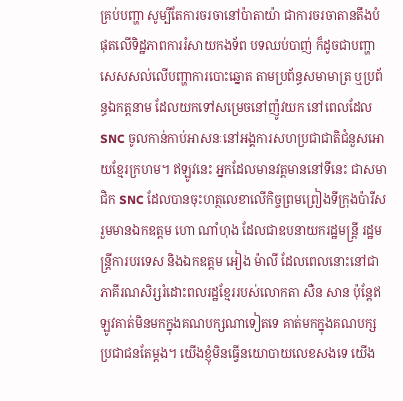គ្រប់បញ្ហា សូម្បីតែការចរចានៅប៉ាតាយ៉ា ជាការចរចាតានតឹងបំផុតលើទិដ្ឋភាពការរំសាយកងទ័ព បទឈប់បាញ់ ក៏ដូចជាបញ្ហាសេសសល់លើបញ្ហាការបោះឆ្នោត តាមប្រព័ន្ធសមាមាត្រ ឬប្រព័ន្ធឯកត្តនាម ដែលយកទៅសម្រេចនៅញ៉ូវយក នៅពេលដែល SNC ចូលកាន់កាប់អាសនៈនៅអង្គការសហប្រជាជាតិជំនួសអោយខ្មែរក្រហម។ ឥឡូវនេះ អ្នកដែលមានវត្តមាននៅទីនេះ ជាសមាជិក SNC ដែលបានចុះហត្ថលេខាលើកិច្ចព្រមព្រៀងទីក្រុងប៉ារីស រួមមានឯកឧត្តម ហោ ណាំហុង ដែលជាឧបនាយករដ្ឋមន្ត្រី រដ្ឋមន្ត្រីការបរទេស និងឯកឧត្តម អៀង ម៉ាលី ដែលពេលនោះនៅជាភាគីរណសិរ្សរំដោះពលរដ្ឋខ្មែររបស់លោកតា សឺន សាន ប៉ុន្តែឥឡូវគាត់មិនមកក្នុងគណបក្សណាទៀតទេ គាត់មកក្នុងគណបក្សប្រជាជនតែម្តង។ យើងខ្ញុំមិនធ្វើនយោបាយលេខសងទេ យើង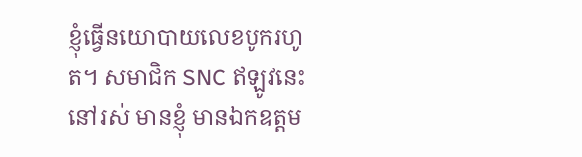ខ្ញុំធ្វើនយោបាយលេខបូករហូត។ សមាជិក SNC ឥឡូវនេះ នៅរស់ មានខ្ញុំ មានឯកឧត្តម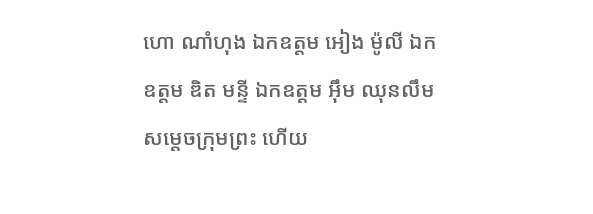ហោ ណាំហុង ឯកឧត្តម អៀង ម៉ូលី ឯកឧត្តម ឌិត មន្ទី ឯកឧត្តម អ៊ឹម ឈុនលឹម សម្តេចក្រុមព្រះ ហើយ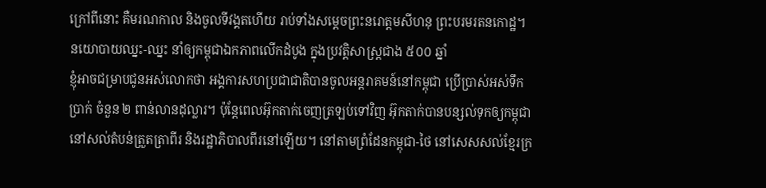ក្រៅពីនោះ គឺមរណកាល និងចូលទីវង្គតហើយ រាប់ទាំងសម្តេចព្រះនរោត្តមសីហនុ ព្រះបរមរតនកោដ្ឋ។
នយោបាយឈ្នះ-ឈ្នះ នាំឲ្យកម្ពុជាឯកភាពលើកដំបូង ក្នុងប្រវត្តិសាស្រ្តជាង ៥០០ ឆ្នាំ
ខ្ញុំអាចជម្រាបជូនអស់លោកថា អង្គការសហប្រជាជាតិបានចូលអន្តរាគមន៍នៅកម្ពុជា ប្រើប្រាស់អស់ទឹកប្រាក់ ចំនួន ២ ពាន់លានដុល្លារ។ ប៉ុន្តែពេលអ៊ុកតាក់ចេញត្រឡប់ទៅវិញ អ៊ុកតាក់បានបន្សល់ទុកឲ្យកម្ពុជានៅសល់តំបន់ត្រួតត្រាពីរ និងរដ្ឋាភិបាលពីរនៅឡើយ។ នៅតាមព្រំដែនកម្ពុជា-ថៃ នៅសេសសល់ខ្មែរក្រ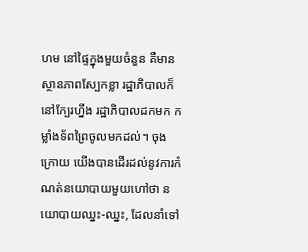ហម នៅផ្ទៃក្នុងមួយចំនួន គឺមានស្ថានភាពស្បែកខ្លា រដ្ឋាភិបាលក៏នៅក្បែរហ្នឹង រដ្ឋាភិបាលដកមក កម្លាំងទ័ពព្រៃចូលមកដល់។ ចុងក្រោយ យើងបានដើរដល់នូវការកំណត់នយោបាយមួយហៅថា នយោបាយឈ្នះ-ឈ្នះ, ដែលនាំទៅ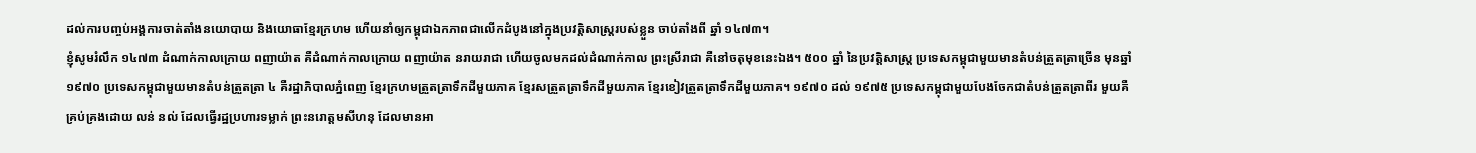ដល់ការបញ្ចប់អង្គការចាត់តាំងនយោបាយ និងយោធាខ្មែរក្រហម ហើយនាំឲ្យកម្ពុជាឯកភាពជាលើកដំបូងនៅក្នុងប្រវត្តិសាស្ត្ររបស់ខ្លួន ចាប់តាំងពី ឆ្នាំ ១៤៧៣។
ខ្ញុំសូមរំលឹក ១៤៧៣ ដំណាក់កាលក្រោយ ពញាយ៉ាត គឺដំណាក់កាលក្រោយ ពញាយ៉ាត នរាយរាជា ហើយចូលមកដល់ដំណាក់កាល ព្រះស្រីរាជា គឺនៅចតុមុខនេះឯង។ ៥០០ ឆ្នាំ នៃប្រវត្តិសាស្ត្រ ប្រទេសកម្ពុជាមួយមានតំបន់ត្រួតត្រាច្រើន មុនឆ្នាំ ១៩៧០ ប្រទេសកម្ពុជាមួយមានតំបន់ត្រួតត្រា ៤ គឺរដ្ឋាភិបាលភ្នំពេញ ខ្មែរក្រហមត្រួតត្រាទឹកដីមួយភាគ ខ្មែរសត្រួតត្រាទឹកដីមួយភាគ ខ្មែរខៀវត្រួតត្រាទឹកដីមួយភាគ។ ១៩៧០ ដល់ ១៩៧៥ ប្រទេសកម្ពុជាមួយបែងចែកជាតំបន់ត្រួតត្រាពីរ មួយគឺគ្រប់គ្រងដោយ លន់ នល់ ដែលធ្វើរដ្ឋប្រហារទម្លាក់ ព្រះនរោត្តមសីហនុ ដែលមានអា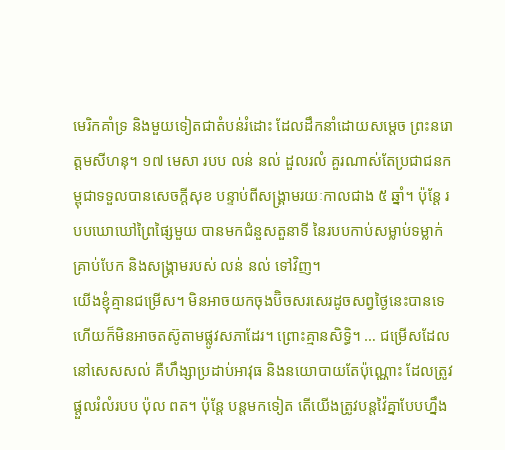មេរិកគាំទ្រ និងមួយទៀតជាតំបន់រំដោះ ដែលដឹកនាំដោយសម្តេច ព្រះនរោត្តមសីហនុ។ ១៧ មេសា របប លន់ នល់ ដួលរលំ គួរណាស់តែប្រជាជនកម្ពុជាទទួលបានសេចក្តីសុខ បន្ទាប់ពីសង្គ្រាមរយៈកាលជាង ៥ ឆ្នាំ។ ប៉ុន្តែ របបឃោឃៅព្រៃផ្សៃមួយ បានមកជំនួសតួនាទី នៃរបបកាប់សម្លាប់ទម្លាក់គ្រាប់បែក និងសង្គ្រាមរបស់ លន់ នល់ ទៅវិញ។
យើងខ្ញុំគ្មានជម្រើស។ មិនអាចយកចុងប៊ិចសរសេរដូចសព្វថ្ងៃនេះបានទេ ហើយក៏មិនអាចតស៊ូតាមផ្លូវសភាដែរ។ ព្រោះគ្មានសិទ្ធិ។ … ជម្រើសដែលនៅសេសសល់ គឺហឹង្សាប្រដាប់អាវុធ និងនយោបាយតែប៉ុណ្ណោះ ដែលត្រូវផ្តួលរំលំរបប ប៉ុល ពត។ ប៉ុន្តែ បន្តមកទៀត តើយើងត្រូវបន្តវ៉ៃគ្នាបែបហ្នឹង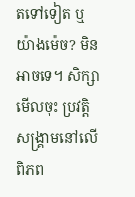តទៅទៀត ឬយ៉ាងម៉េច? មិនអាចទេ។ សិក្សាមើលចុះ ប្រវត្តិសង្គ្រាមនៅលើពិភព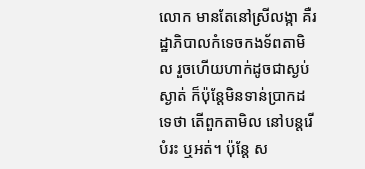លោក មានតែនៅស្រីលង្កា គឺរដ្ឋាភិបាលកំទេចកងទ័ពតាមិល រួចហើយហាក់ដូចជាស្ងប់ស្ងាត់ ក៏ប៉ុន្តែមិនទាន់ប្រាកដទេថា តើពួកតាមិល នៅបន្តរើបំរះ ឬអត់។ ប៉ុន្តែ ស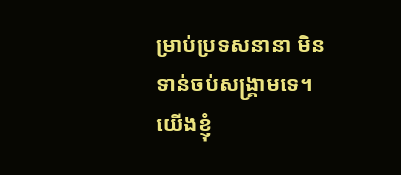ម្រាប់ប្រទសនានា មិនទាន់ចប់សង្គ្រាមទេ។ យើងខ្ញុំ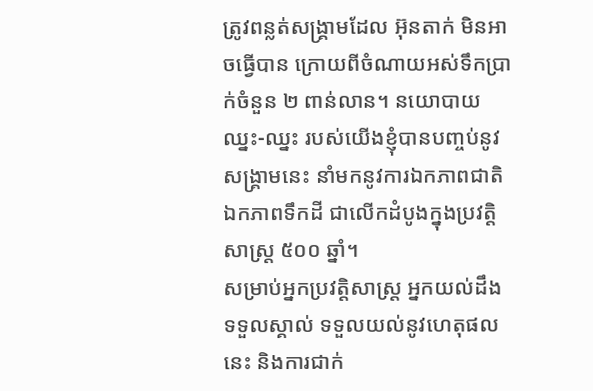ត្រូវពន្លត់សង្គ្រាមដែល អ៊ុនតាក់ មិនអាចធ្វើបាន ក្រោយពីចំណាយអស់ទឹកប្រាក់ចំនួន ២ ពាន់លាន។ នយោបាយឈ្នះ-ឈ្នះ របស់យើងខ្ញុំបានបញ្ចប់នូវសង្គ្រាមនេះ នាំមកនូវការឯកភាពជាតិ ឯកភាពទឹកដី ជាលើកដំបូងក្នុងប្រវត្តិសាស្ត្រ ៥០០ ឆ្នាំ។
សម្រាប់អ្នកប្រវត្តិសាស្រ្ត អ្នកយល់ដឹង ទទួលស្គាល់ ទទួលយល់នូវហេតុផលនេះ និងការជាក់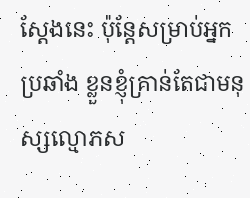ស្តែងនេះ ប៉ុន្តែសម្រាប់អ្នកប្រឆាំង ខ្លួនខ្ញុំគ្រាន់តែជាមនុស្សល្មោភស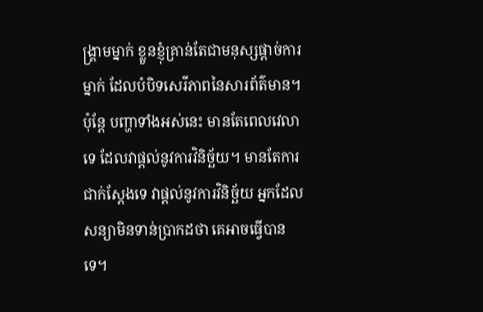ង្គ្រាមម្នាក់ ខ្លួនខ្ញុំគ្រាន់តែជាមនុស្សផ្តាច់ការម្នាក់ ដែលបំបិទសេរីភាពនៃសារព័ត៌មាន។ ប៉ុន្តែ បញ្ហាទាំងអស់នេះ មានតែពេលវេលាទេ ដែលវាផ្តល់នូវការវិនិច្ឆ័យ។ មានតែការជាក់ស្តែងទេ វាផ្តល់នូវការវិនិច្ឆ័យ អ្នកដែលសន្យាមិនទាន់ប្រាកដថា គេអាចធ្វើបានទេ។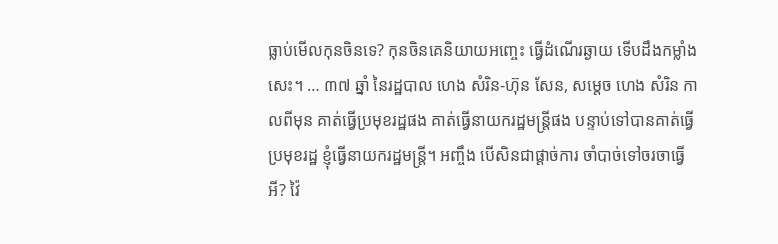ធ្លាប់មើលកុនចិនទេ? កុនចិនគេនិយាយអញ្ចេះ ធ្វើដំណើរឆ្ងាយ ទើបដឹងកម្លាំងសេះ។ … ៣៧ ឆ្នាំ នៃរដ្ឋបាល ហេង សំរិន-ហ៊ុន សែន, សម្តេច ហេង សំរិន កាលពីមុន គាត់ធ្វើប្រមុខរដ្ឋផង គាត់ធ្វើនាយករដ្ឋមន្ត្រីផង បន្ទាប់ទៅបានគាត់ធ្វើប្រមុខរដ្ឋ ខ្ញុំធ្វើនាយករដ្ឋមន្ត្រី។ អញ្ចឹង បើសិនជាផ្តាច់ការ ចាំបាច់ទៅចរចាធ្វើអី? វ៉ៃ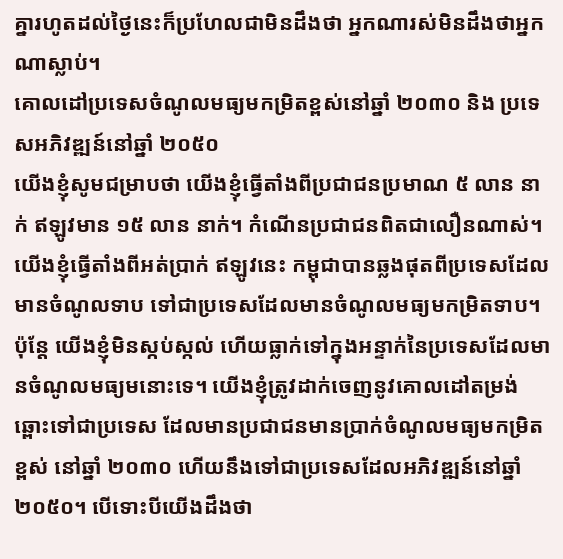គ្នារហូតដល់ថ្ងៃនេះក៏ប្រហែលជាមិនដឹងថា អ្នកណារស់មិនដឹងថាអ្នកណាស្លាប់។
គោលដៅប្រទេសចំណូលមធ្យមកម្រិតខ្ពស់នៅឆ្នាំ ២០៣០ និង ប្រទេសអភិវឌ្ឍន៍នៅឆ្នាំ ២០៥០
យើងខ្ញុំសូមជម្រាបថា យើងខ្ញុំធ្វើតាំងពីប្រជាជនប្រមាណ ៥ លាន នាក់ ឥឡូវមាន ១៥ លាន នាក់។ កំណើនប្រជាជនពិតជាលឿនណាស់។ យើងខ្ញុំធ្វើតាំងពីអត់ប្រាក់ ឥឡូវនេះ កម្ពុជាបានឆ្លងផុតពីប្រទេសដែលមានចំណូលទាប ទៅជាប្រទេសដែលមានចំណូលមធ្យមកម្រិតទាប។ ប៉ុន្តែ យើងខ្ញុំមិនស្កប់ស្កល់ ហើយធ្លាក់ទៅក្នុងអន្ទាក់នៃប្រទេសដែលមានចំណូលមធ្យមនោះទេ។ យើងខ្ញុំត្រូវដាក់ចេញនូវគោលដៅតម្រង់ឆ្ពោះទៅជាប្រទេស ដែលមានប្រជាជនមានប្រាក់ចំណូលមធ្យមកម្រិតខ្ពស់ នៅឆ្នាំ ២០៣០ ហើយនឹងទៅជាប្រទេសដែលអភិវឌ្ឍន៍នៅឆ្នាំ ២០៥០។ បើទោះបីយើងដឹងថា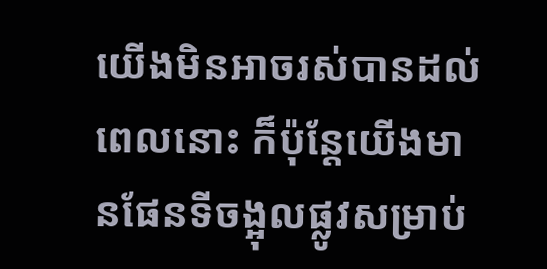យើងមិនអាចរស់បានដល់ពេលនោះ ក៏ប៉ុន្តែយើងមានផែនទីចង្អុលផ្លូវសម្រាប់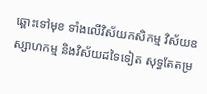ឆ្ពោះទៅមុខ ទាំងលើវិស័យកសិកម្ម វិស័យឧស្សាហកម្ម និងវិស័យដទៃទៀត សុទ្ធតែតម្រ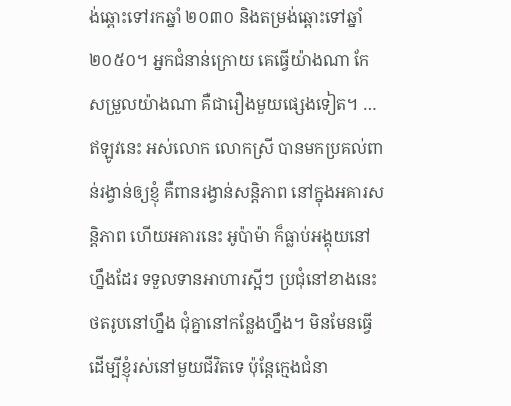ង់ឆ្ពោះទៅរកឆ្នាំ ២០៣០ និងតម្រង់ឆ្ពោះទៅឆ្នាំ ២០៥០។ អ្នកជំនាន់ក្រោយ គេធ្វើយ៉ាងណា កែសម្រួលយ៉ាងណា គឺជារឿងមួយផ្សេងទៀត។ … ឥឡូវនេះ អស់លោក លោកស្រី បានមកប្រគល់ពាន់រង្វាន់ឲ្យខ្ញុំ គឺពានរង្វាន់សន្តិភាព នៅក្នុងអគារសន្តិភាព ហើយអគារនេះ អូប៉ាម៉ា ក៏ធ្លាប់អង្គុយនៅហ្នឹងដែរ ទទួលទានអាហារស្អីៗ ប្រជុំនៅខាងនេះ ថតរូបនៅហ្នឹង ជុំគ្នានៅកន្លែងហ្នឹង។ មិនមែនធ្វើដើម្បីខ្ញុំរស់នៅមួយជីវិតទេ ប៉ុន្តែក្មេងជំនា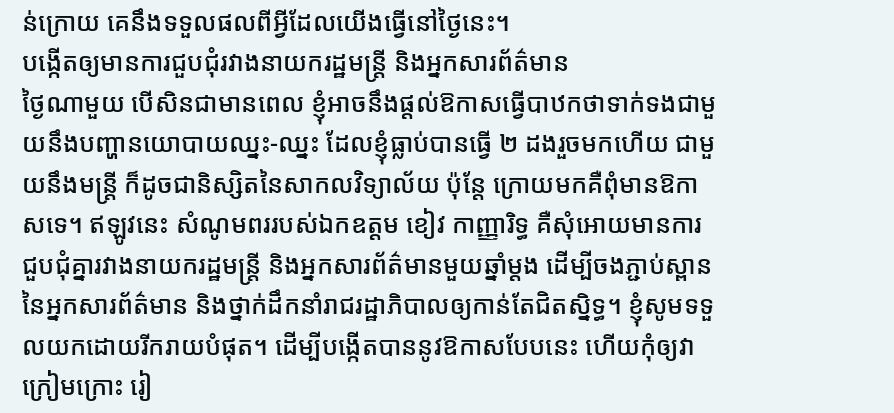ន់ក្រោយ គេនឹងទទួលផលពីអ្វីដែលយើងធ្វើនៅថ្ងៃនេះ។
បង្កើតឲ្យមានការជួបជុំរវាងនាយករដ្ឋមន្រ្តី និងអ្នកសារព័ត៌មាន
ថ្ងៃណាមួយ បើសិនជាមានពេល ខ្ញុំអាចនឹងផ្តល់ឱកាសធ្វើបាឋកថាទាក់ទងជាមួយនឹងបញ្ហានយោបាយឈ្នះ-ឈ្នះ ដែលខ្ញុំធ្លាប់បានធ្វើ ២ ដងរួចមកហើយ ជាមួយនឹងមន្រ្តី ក៏ដូចជានិស្សិតនៃសាកលវិទ្យាល័យ ប៉ុន្តែ ក្រោយមកគឺពុំមានឱកាសទេ។ ឥឡូវនេះ សំណូមពររបស់ឯកឧត្តម ខៀវ កាញ្ញារិទ្ធ គឺសុំអោយមានការជួបជុំគ្នារវាងនាយករដ្ឋមន្ត្រី និងអ្នកសារព័ត៌មានមួយឆ្នាំម្តង ដើម្បីចងភ្ជាប់ស្ពាន នៃអ្នកសារព័ត៌មាន និងថ្នាក់ដឹកនាំរាជរដ្ឋាភិបាលឲ្យកាន់តែជិតស្និទ្ធ។ ខ្ញុំសូមទទួលយកដោយរីករាយបំផុត។ ដើម្បីបង្កើតបាននូវឱកាសបែបនេះ ហើយកុំឲ្យវាក្រៀមក្រោះ រៀ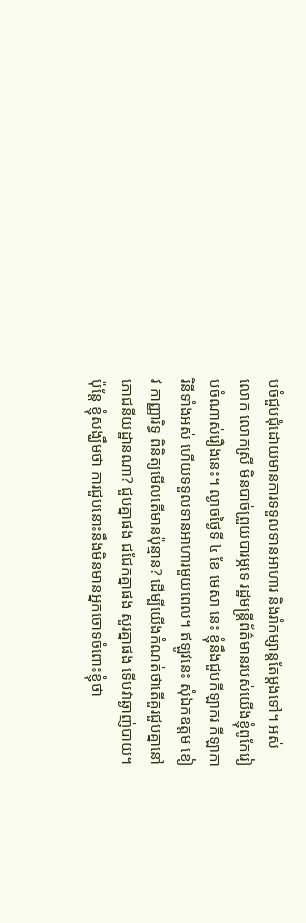បចំជួបជុំដោយមានការទទួលទានអាហារ និងរាំកម្សាន្តតែម្តងទៅ។ អស់លោក លោកស្រី មិនបាច់ព្រួយបារម្ភទេ រដ្ឋមន្រ្តីព័ត៌មានរបស់យើងខ្ញុំពូកែរៀបចំណាស់រឿងនេះ។ ល្ងាចថ្ងៃទី ៤ ខែ មេសា នេះ ខ្ញុំនឹងជួបកីឡាករ កីឡាការិនីទាំងអស់ ហើយទទួលទានអាហារមួយពេល។ ឥឡូវនេះ សុំឯកឧត្តម ខៀវ កាញ្ញារិទ្ធ ពិនិត្យមើលតើមានប៉ុន្មាន? ដើម្បីយើងកំណត់ថាតើគួរជួបគ្នានៅភោជនីយដ្ឋានណា? ជួបគ្នាផង ជជែកគ្នាផង សួរគ្នាផង ទើបវាឆ្ងាញ់បាយ។
ប៉ុន្តែ ខ្ញុំសង្ឃឹមថា ការជួបនោះនឹងមិនមានអ្នកចោទចំពោះខ្ញុំថា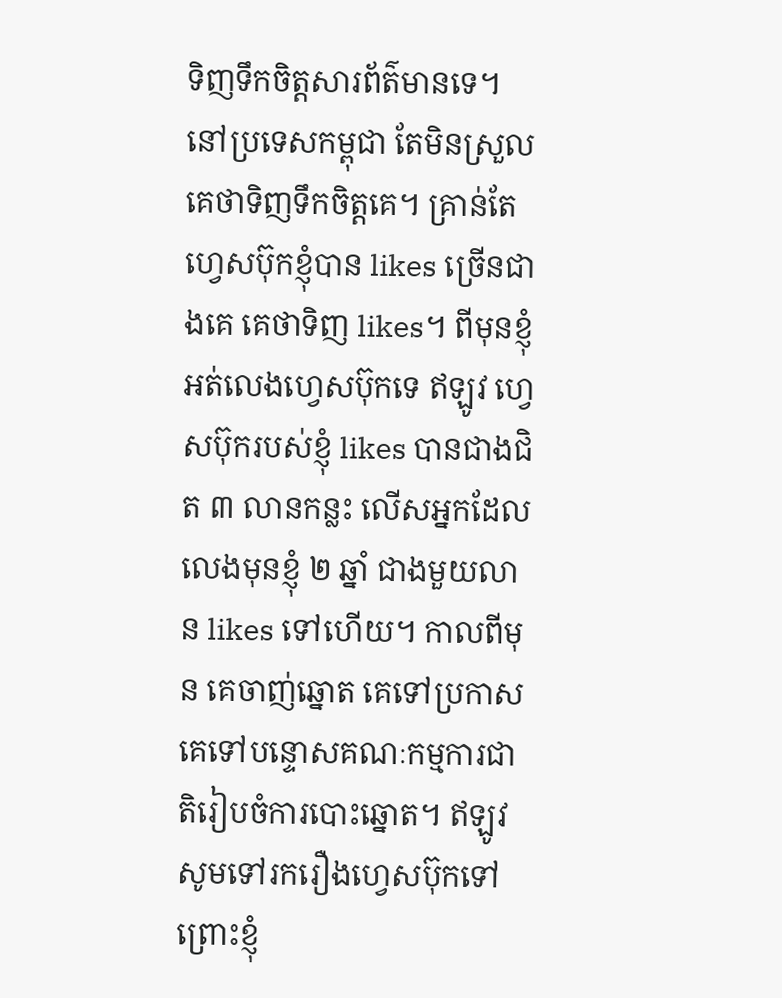ទិញទឹកចិត្តសារព័ត៌មានទេ។ នៅប្រទេសកម្ពុជា តែមិនស្រួលគេថាទិញទឹកចិត្តគេ។ គ្រាន់តែហ្វេសប៊ុកខ្ញុំបាន likes ច្រើនជាងគេ គេថាទិញ likes។ ពីមុនខ្ញុំអត់លេងហ្វេសប៊ុកទេ ឥឡូវ ហ្វេសប៊ុករបស់ខ្ញុំ likes បានជាងជិត ៣ លានកន្លះ លើសអ្នកដែលលេងមុនខ្ញុំ ២ ឆ្នាំ ជាងមួយលាន likes ទៅហើយ។ កាលពីមុន គេចាញ់ឆ្នោត គេទៅប្រកាស គេទៅបន្ទោសគណៈកម្មការជាតិរៀបចំការបោះឆ្នោត។ ឥឡូវ សូមទៅរករឿងហ្វេសប៊ុកទៅ ព្រោះខ្ញុំ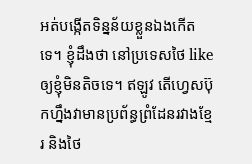អត់បង្កើតទិន្នន័យខ្លួនឯងកើតទេ។ ខ្ញុំដឹងថា នៅប្រទេសថៃ like ឲ្យខ្ញុំមិនតិចទេ។ ឥឡូវ តើហ្វេសប៊ុកហ្នឹងវាមានប្រព័ន្ធព្រំដែនរវាងខ្មែរ និងថៃ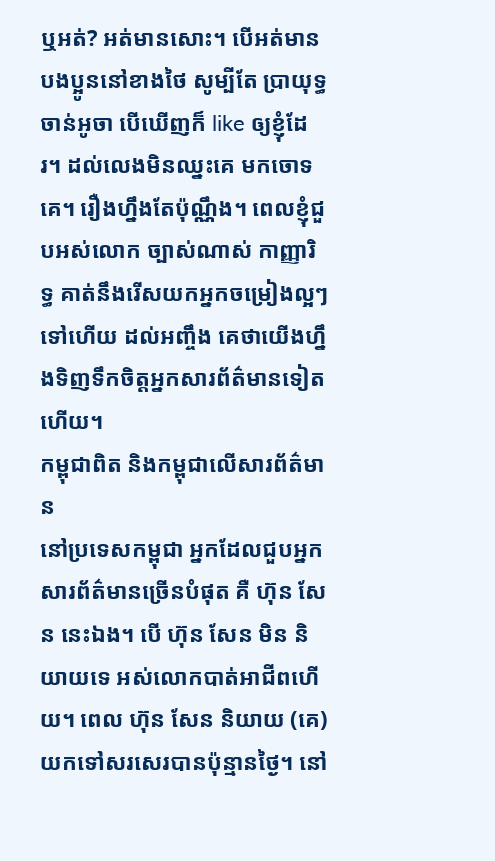ឬអត់? អត់មានសោះ។ បើអត់មាន បងប្អូននៅខាងថៃ សូម្បីតែ ប្រាយុទ្ធ ចាន់អូចា បើឃើញក៏ like ឲ្យខ្ញុំដែរ។ ដល់លេងមិនឈ្នះគេ មកចោទគេ។ រឿងហ្នឹងតែប៉ុណ្ណឹង។ ពេលខ្ញុំជួបអស់លោក ច្បាស់ណាស់ កាញ្ញារិទ្ធ គាត់នឹងរើសយកអ្នកចម្រៀងល្អៗ ទៅហើយ ដល់អញ្ចឹង គេថាយើងហ្នឹងទិញទឹកចិត្តអ្នកសារព័ត៌មានទៀតហើយ។
កម្ពុជាពិត និងកម្ពុជាលើសារព័ត៌មាន
នៅប្រទេសកម្ពុជា អ្នកដែលជួបអ្នកសារព័ត៌មានច្រើនបំផុត គឺ ហ៊ុន សែន នេះឯង។ បើ ហ៊ុន សែន មិន និយាយទេ អស់លោកបាត់អាជីពហើយ។ ពេល ហ៊ុន សែន និយាយ (គេ)យកទៅសរសេរបានប៉ុន្មានថ្ងៃ។ នៅ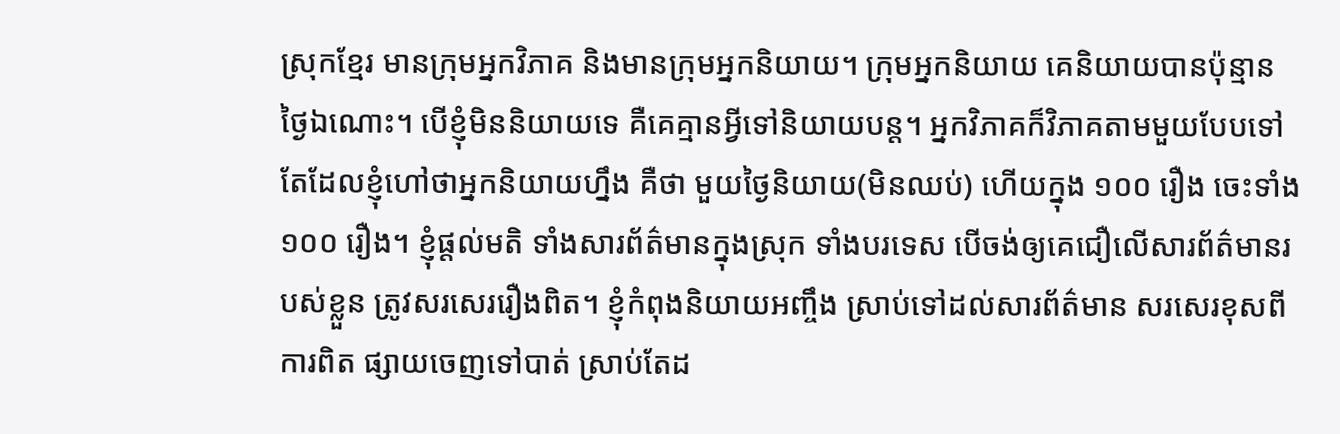ស្រុកខ្មែរ មានក្រុមអ្នកវិភាគ និងមានក្រុមអ្នកនិយាយ។ ក្រុមអ្នកនិយាយ គេនិយាយបានប៉ុន្មានថ្ងៃឯណោះ។ បើខ្ញុំមិននិយាយទេ គឺគេគ្មានអ្វីទៅនិយាយបន្ត។ អ្នកវិភាគក៏វិភាគតាមមួយបែបទៅ តែដែលខ្ញុំហៅថាអ្នកនិយាយហ្នឹង គឺថា មួយថ្ងៃនិយាយ(មិនឈប់) ហើយក្នុង ១០០ រឿង ចេះទាំង ១០០ រឿង។ ខ្ញុំផ្តល់មតិ ទាំងសារព័ត៌មានក្នុងស្រុក ទាំងបរទេស បើចង់ឲ្យគេជឿលើសារព័ត៌មានរបស់ខ្លួន ត្រូវសរសេររឿងពិត។ ខ្ញុំកំពុងនិយាយអញ្ចឹង ស្រាប់ទៅដល់សារព័ត៌មាន សរសេរខុសពីការពិត ផ្សាយចេញទៅបាត់ ស្រាប់តែដ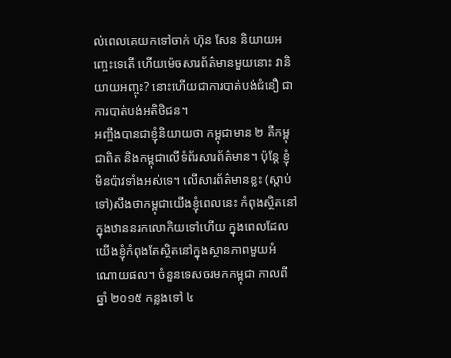ល់ពេលគេយកទៅចាក់ ហ៊ុន សែន និយាយអញ្ចេះទេតើ ហើយម៉េចសារព័ត៌មានមួយនោះ វានិយាយអញ្ចុះ? នោះហើយជាការបាត់បង់ជំនឿ ជាការបាត់បង់អតិថិជន។
អញ្ចឹងបានជាខ្ញុំនិយាយថា កម្ពុជាមាន ២ គឺកម្ពុជាពិត និងកម្ពុជាលើទំព័រសារព័ត៌មាន។ ប៉ុន្តែ ខ្ញុំមិនប៉ាវទាំងអស់ទេ។ លើសារព័ត៌មានខ្លះ (ស្តាប់ទៅ)សឹងថាកម្ពុជាយើងខ្ញុំពេលនេះ កំពុងស្ថិតនៅក្នុងឋាននរកលោកិយទៅហើយ ក្នុងពេលដែលយើងខ្ញុំកំពុងតែស្ថិតនៅក្នុងស្ថានភាពមួយអំណោយផល។ ចំនួនទេសចរមកកម្ពុជា កាលពីឆ្នាំ ២០១៥ កន្លងទៅ ៤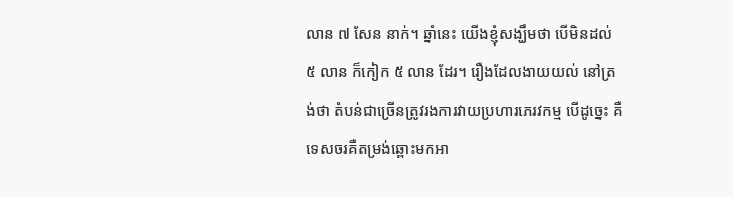លាន ៧ សែន នាក់។ ឆ្នាំនេះ យើងខ្ញុំសង្ឃឹមថា បើមិនដល់ ៥ លាន ក៏កៀក ៥ លាន ដែរ។ រឿងដែលងាយយល់ នៅត្រង់ថា តំបន់ជាច្រើនត្រូវរងការវាយប្រហារភេរវកម្ម បើដូច្នេះ គឺទេសចរគឺតម្រង់ឆ្ពោះមកអា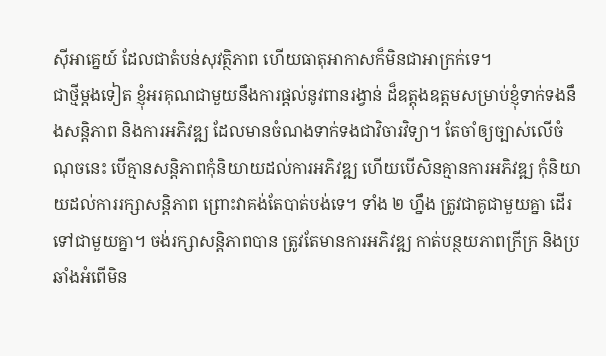ស៊ីអាគ្នេយ៍ ដែលជាតំបន់សុវត្ថិភាព ហើយធាតុអាកាសក៏មិនជាអាក្រក់ទេ។
ជាថ្មីម្តងទៀត ខ្ញុំអរគុណជាមួយនឹងការផ្តល់នូវពានរង្វាន់ ដ៏ឧត្តុងឧត្តមសម្រាប់ខ្ញុំទាក់ទងនឹងសន្តិភាព និងការអភិវឌ្ឍ ដែលមានចំណងទាក់ទងជាវិចារវិទ្យា។ តែចាំឲ្យច្បាស់លើចំណុចនេះ បើគ្មានសន្តិភាពកុំនិយាយដល់ការអភិវឌ្ឍ ហើយបើសិនគ្មានការអភិវឌ្ឍ កុំនិយាយដល់ការរក្សាសន្តិភាព ព្រោះវាគង់តែបាត់បង់ទេ។ ទាំង ២ ហ្នឹង ត្រូវជាគូជាមួយគ្នា ដើរទៅជាមួយគ្នា។ ចង់រក្សាសន្តិភាពបាន ត្រូវតែមានការអភិវឌ្ឍ កាត់បន្ថយភាពក្រីក្រ និងប្រឆាំងអំពើមិន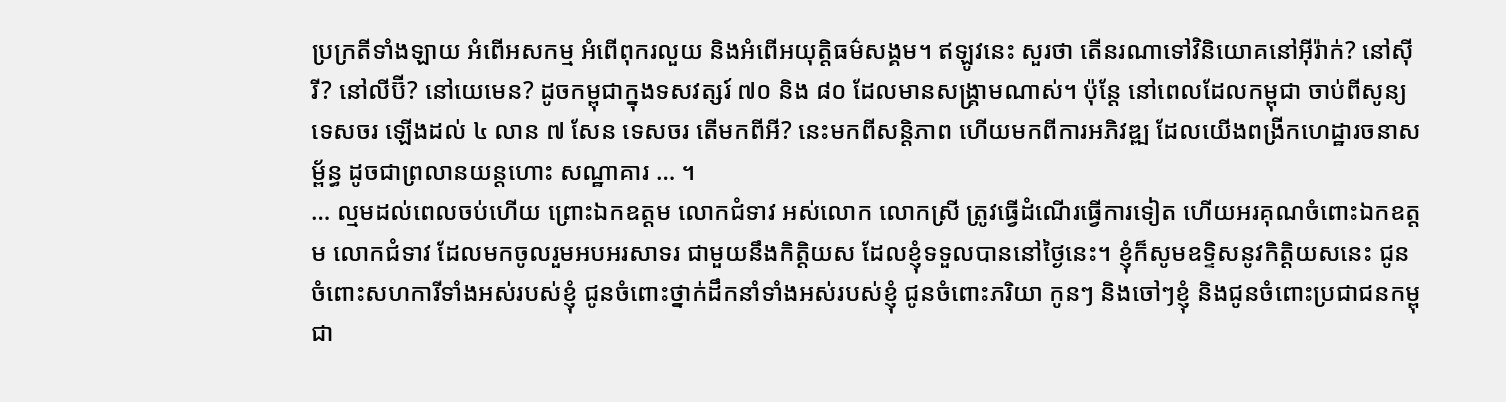ប្រក្រតីទាំងឡាយ អំពើអសកម្ម អំពើពុករលួយ និងអំពើអយុត្តិធម៌សង្គម។ ឥឡូវនេះ សួរថា តើនរណាទៅវិនិយោគនៅអ៊ីរ៉ាក់? នៅស៊ីរី? នៅលីប៊ី? នៅយេមេន? ដូចកម្ពុជាក្នុងទសវត្សរ៍ ៧០ និង ៨០ ដែលមានសង្គ្រាមណាស់។ ប៉ុន្តែ នៅពេលដែលកម្ពុជា ចាប់ពីសូន្យទេសចរ ឡើងដល់ ៤ លាន ៧ សែន ទេសចរ តើមកពីអី? នេះមកពីសន្តិភាព ហើយមកពីការអភិវឌ្ឍ ដែលយើងពង្រីកហេដ្ឋារចនាសម្ព័ន្ធ ដូចជាព្រលានយន្តហោះ សណ្ឋាគារ … ។
… ល្មមដល់ពេលចប់ហើយ ព្រោះឯកឧត្តម លោកជំទាវ អស់លោក លោកស្រី ត្រូវធ្វើដំណើរធ្វើការទៀត ហើយអរគុណចំពោះឯកឧត្តម លោកជំទាវ ដែលមកចូលរួមអបអរសាទរ ជាមួយនឹងកិត្តិយស ដែលខ្ញុំទទួលបាននៅថ្ងៃនេះ។ ខ្ញុំក៏សូមឧទ្ទិសនូវកិត្តិយសនេះ ជូនចំពោះសហការីទាំងអស់របស់ខ្ញុំ ជូនចំពោះថ្នាក់ដឹកនាំទាំងអស់របស់ខ្ញុំ ជូនចំពោះភរិយា កូនៗ និងចៅៗខ្ញុំ និងជូនចំពោះប្រជាជនកម្ពុជា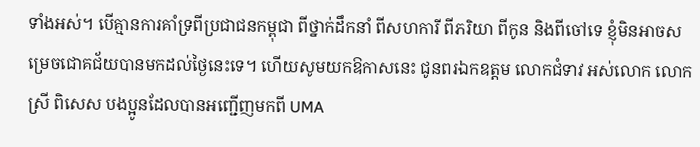ទាំងអស់។ បើគ្មានការគាំទ្រពីប្រជាជនកម្ពុជា ពីថ្នាក់ដឹកនាំ ពីសហការី ពីភរិយា ពីកូន និងពីចៅទេ ខ្ញុំមិនអាចសម្រេចជោគជ័យបានមកដល់ថ្ងៃនេះទេ។ ហើយសូមយកឱកាសនេះ ជូនពរឯកឧត្តម លោកជំទាវ អស់លោក លោកស្រី ពិសេស បងប្អូនដែលបានអញ្ជើញមកពី UMA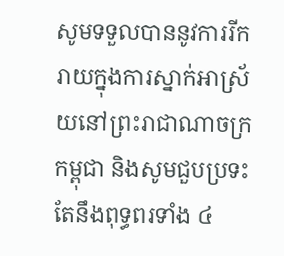សូមទទួលបាននូវការរីករាយក្នុងការស្នាក់អាស្រ័យនៅព្រះរាជាណាចក្រកម្ពុជា និងសូមជួបប្រទះតែនឹងពុទ្ធពរទាំង ៤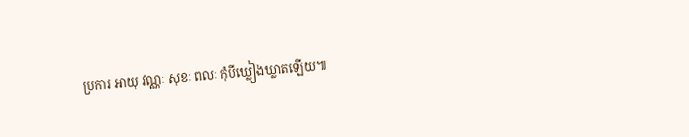ប្រការ អាយុ វណ្ណៈ សុខៈ ពលៈ កុំបីឃ្លៀងឃ្លាតឡើយ៕